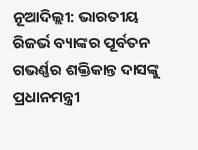ନୂଆଦିଲ୍ଲୀ: ଭାରତୀୟ ରିଜର୍ଭ ବ୍ୟାଙ୍କର ପୂର୍ବତନ ଗଭର୍ଣ୍ଣର ଶକ୍ତିକାନ୍ତ ଦାସଙ୍କୁ ପ୍ରଧାନମନ୍ତ୍ରୀ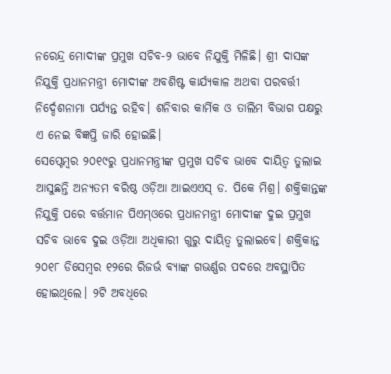ନରେନ୍ଦ୍ର ମୋଦୀଙ୍କ ପ୍ରମୁଖ ସଚିବ-୨ ଭାବେ ନିଯୁକ୍ତି ମିଳିଛି। ଶ୍ରୀ ଦାସଙ୍କ ନିଯୁକ୍ତି ପ୍ରଧାନମନ୍ତ୍ରୀ ମୋଦୀଙ୍କ ଅବଶିଷ୍ଟ କାର୍ଯ୍ୟକାଳ ଅଥବା ପରବର୍ତ୍ତୀ ନିର୍ଦ୍ଦେଶନାମା ପର୍ଯ୍ୟନ୍ତ ରହିବ। ଶନିବାର କାର୍ମିକ ଓ ତାଲିମ ବିଭାଗ ପକ୍ଷରୁ ଏ ନେଇ ବିଜ୍ଞପ୍ତି ଜାରି ହୋଇଛି।
ସେପ୍ଟେମ୍ବର ୨୦୧୯ରୁ ପ୍ରଧାନମନ୍ତ୍ରୀଙ୍କ ପ୍ରମୁଖ ସଚିବ ଭାବେ ଦାୟିତ୍ବ ତୁଲାଇ ଆସୁଛନ୍ତି ଅନ୍ୟତମ ବରିଷ୍ଠ ଓଡ଼ିଆ ଆଇଏଏସ୍ ଡ. ପିକେ ମିଶ୍ର। ଶକ୍ତିକାନ୍ତଙ୍କ ନିଯୁକ୍ତି ପରେ ବର୍ତ୍ତମାନ ପିଏମ୍ଓରେ ପ୍ରଧାନମନ୍ତ୍ରୀ ମୋଦୀଙ୍କ ଦୁଇ ପ୍ରମୁଖ ସଚିବ ଭାବେ ଦୁଇ ଓଡ଼ିଆ ଅଧିକାରୀ ଗୁରୁ ଦାୟିତ୍ବ ତୁଲାଇବେ। ଶକ୍ତିକାନ୍ତ ୨୦୧୮ ଡିସେମ୍ବର ୧୨ରେ ରିଜର୍ଭ ବ୍ୟାଙ୍କ ଗଭର୍ଣ୍ଣର ପଦରେ ଅବସ୍ଥାପିତ ହୋଇଥିଲେ। ୨ଟି ଅବଧିରେ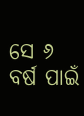ସେ ୬ ବର୍ଷ ପାଇଁ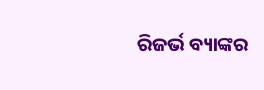ରିଜର୍ଭ ବ୍ୟାଙ୍କର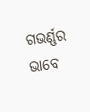ଗଭର୍ଣ୍ଣର ଭାବେ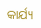କାର୍ଯ୍ୟ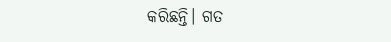କରିଛନ୍ତି। ଗତ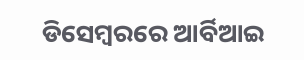ଡିସେମ୍ବରରେ ଆର୍ବିଆଇ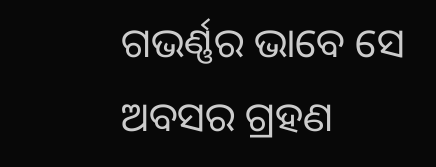ଗଭର୍ଣ୍ଣର ଭାବେ ସେ ଅବସର ଗ୍ରହଣ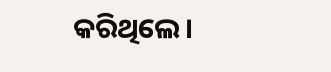କରିଥିଲେ।